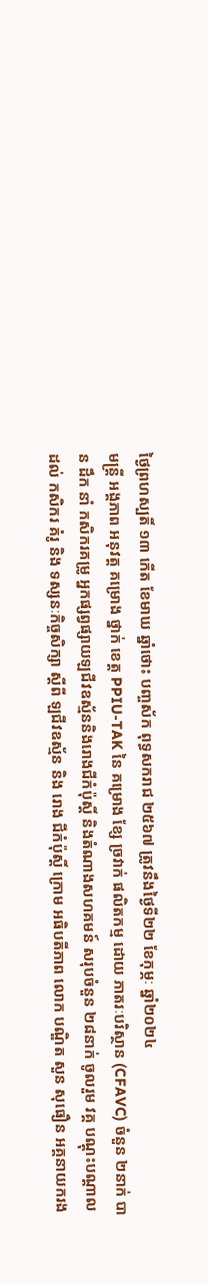ថ្ងៃព្រហស្បតិ៍ ១៣ កើត ខែមាឃ ឆ្នាំថោះ បញ្ចស័ក ពុទ្ធសករាជ ២៥៦៧ ត្រូវនឹងថ្ងៃទី២២ ខែកុម្ភៈ ឆ្នាំ២០២៤
មន្ត្រី អង្គភាព អនុវត្ត គម្រោង ថ្នាក់ ខេត្ត PPIU-TAK នៃ គម្រោង ខ្សែ ច្រវាក់ ផលិតកម្ម ដោយ ភាតរៈបរិស្ថាន (CFAVC) ចំនួន ២នាក់ បាន ដឹក នាំ កសិករគម្រូ អ្នកផ្សព្វផ្សាយឡជីវឧស្ម័ននិងរោងជីកំប៉ុស្តិ៍ និងតំណាងសហគមន៍ សរុបចំនួន ២៨នាក់ ចូលរួម វគ្គ បណ្ដុះបណ្ដាល ដល់ កសិករ គំរូ និង ទស្សនៈកិច្ចសិក្សា ស្ដីពី ឡជីវឧស្ម័ន និង រោង ជីកំប៉ុស្ដិ៍ ក្រោម អធិបតីភាព លោក បណ្ឌិត សួន សុធឿន អគ្គនាយករង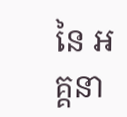នៃ អគ្គនា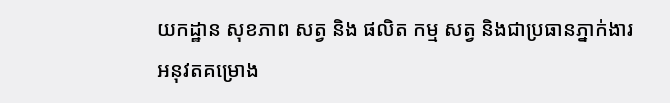យកដ្ឋាន សុខភាព សត្វ និង ផលិត កម្ម សត្វ និងជាប្រធានភ្នាក់ងារអនុវតគម្រោង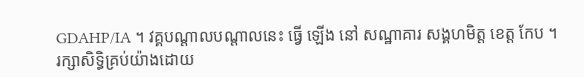GDAHP/IA ។ វគ្គបណ្តាលបណ្តាលនេះ ធ្វើ ឡើង នៅ សណ្ឋាគារ សង្គហមិត្ដ ខេត្ត កែប ។
រក្សាសិទិ្ធគ្រប់យ៉ាងដោយ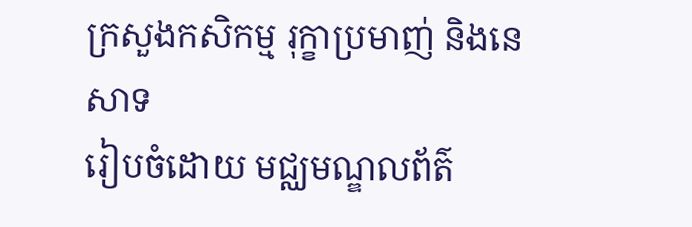ក្រសួងកសិកម្ម រុក្ខាប្រមាញ់ និងនេសាទ
រៀបចំដោយ មជ្ឈមណ្ឌលព័ត៌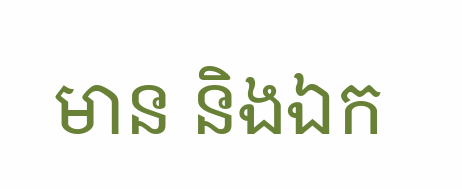មាន និងឯក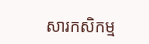សារកសិកម្ម